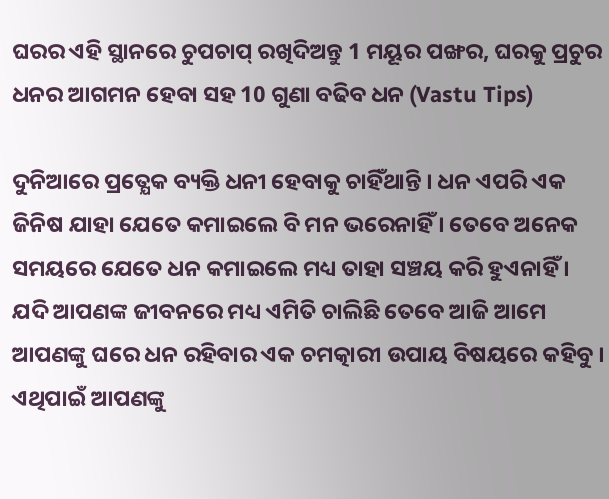ଘରର ଏହି ସ୍ଥାନରେ ଚୁପଚାପ୍ ରଖିଦିଅନ୍ତୁ 1 ମୟୂର ପଙ୍ଖର, ଘରକୁ ପ୍ରଚୁର ଧନର ଆଗମନ ହେବା ସହ 10 ଗୁଣା ବଢିବ ଧନ (Vastu Tips)

ଦୁନିଆରେ ପ୍ରତ୍ଯେକ ବ୍ୟକ୍ତି ଧନୀ ହେବାକୁ ଚାହିଁଥାନ୍ତି । ଧନ ଏପରି ଏକ ଜିନିଷ ଯାହା ଯେତେ କମାଇଲେ ବି ମନ ଭରେନାହିଁ । ତେବେ ଅନେକ ସମୟରେ ଯେତେ ଧନ କମାଇଲେ ମଧ୍ୟ ତାହା ସଞ୍ଚୟ କରି ହୁଏନାହିଁ । ଯଦି ଆପଣଙ୍କ ଜୀବନରେ ମଧ୍ୟ ଏମିତି ଚାଲିଛି ତେବେ ଆଜି ଆମେ ଆପଣଙ୍କୁ ଘରେ ଧନ ରହିବାର ଏକ ଚମତ୍କାରୀ ଉପାୟ ବିଷୟରେ କହିବୁ । ଏଥିପାଇଁ ଆପଣଙ୍କୁ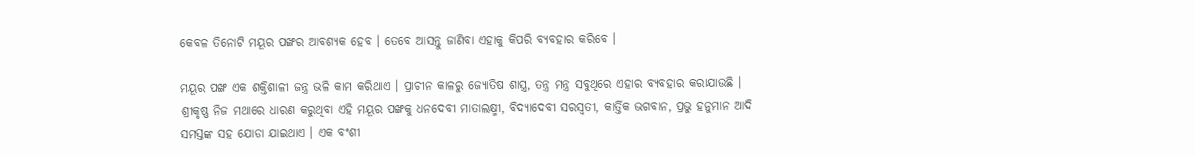କେବଳ ତିନୋଟି ମୟୂର ପଙ୍ଖର ଆବଶ୍ୟକ ହେବ । ତେବେ ଆସନ୍ତୁ ଜାଣିବା ଏହାକୁ କିପରି ବ୍ୟବହାର କରିବେ ।

ମୟୂର ପଙ୍ଖ ଏକ ଶକ୍ତିଶାଳୀ ଜନ୍ତ୍ର ଭଳି କାମ କରିଥାଏ । ପ୍ରାଚୀନ କାଳରୁ ଜ୍ଯୋତିଷ ଶାସ୍ତ୍ର, ତନ୍ତ୍ର ମନ୍ତ୍ର ସବୁଥିରେ ଏହାର ବ୍ୟବହାର କରାଯାଉଛି । ଶ୍ରୀକୃଷ୍ଣ ନିଜ ମଥାରେ ଧାରଣ କରୁଥିବା ଏହି ମୟୂର ପଙ୍ଖକୁ ଧନଦେବୀ ମାତାଲକ୍ଷ୍ମୀ, ବିଦ୍ୟାଦେବୀ ସରସ୍ଵତୀ, କାର୍ତ୍ତିକ ଭଗବାନ, ପ୍ରଭୁ ହନୁମାନ ଆଦି ସମସ୍ତଙ୍କ ସହ ଯୋଡା ଯାଇଥାଏ । ଏକ ବଂଶୀ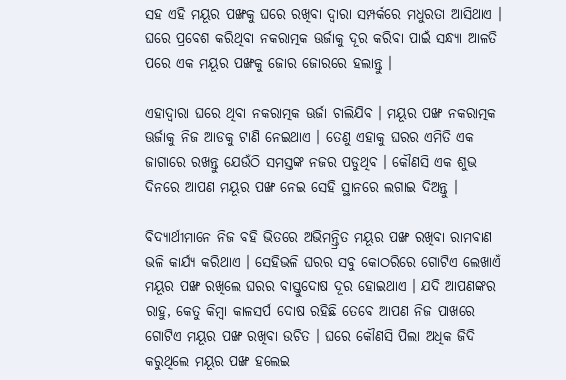ସହ ଏହି ମୟୂର ପଙ୍ଖକୁ ଘରେ ରଖିବା ଦ୍ଵାରା ସମ୍ପର୍କରେ ମଧୁରତା ଆସିଥାଏ । ଘରେ ପ୍ରବେଶ କରିଥିବା ନକରାତ୍ମକ ଊର୍ଜାକୁ ଦୂର କରିବା ପାଇଁ ସନ୍ଧ୍ୟା ଆଳତି ପରେ ଏକ ମୟୂର ପଙ୍ଖକୁ ଜୋର ଜୋରରେ ହଲାନ୍ତୁ ।

ଏହାଦ୍ଵାରା ଘରେ ଥିବା ନକରାତ୍ମକ ଊର୍ଜା ଚାଲିଯିବ । ମୟୂର ପଙ୍ଖ ନକରାତ୍ମକ ଊର୍ଜାକୁ ନିଜ ଆଡକୁ ଟାଣି ନେଇଥାଏ । ତେଣୁ ଏହାକୁ ଘରର ଏମିତି ଏକ ଜାଗାରେ ରଖନ୍ତୁ ଯେଉଁଠି ସମସ୍ତଙ୍କ ନଜର ପଡୁଥିବ । କୌଣସି ଏକ ଶୁଭ ଦିନରେ ଆପଣ ମୟୂର ପଙ୍ଖ ନେଇ ସେହି ସ୍ଥାନରେ ଲଗାଇ ଦିଅନ୍ତୁ ।

ବିଦ୍ୟାର୍ଥୀମାନେ ନିଜ ବହି ଭିତରେ ଅଭିମନ୍ତ୍ରିତ ମୟୂର ପଙ୍ଖ ରଖିବା ରାମବାଣ ଭଳି କାର୍ଯ୍ୟ କରିଥାଏ । ସେହିଭଳି ଘରର ସବୁ କୋଠରିରେ ଗୋଟିଏ ଲେଖାଏଁ ମୟୂର ପଙ୍ଖ ରଖିଲେ ଘରର ବାସ୍ତୁଦୋଷ ଦୂର ହୋଇଥାଏ । ଯଦି ଆପଣଙ୍କର ରାହୁ, କେତୁ କିମ୍ବା କାଳସର୍ପ ଦୋଷ ରହିଛି ତେବେ ଆପଣ ନିଜ ପାଖରେ ଗୋଟିଏ ମୟୂର ପଙ୍ଖ ରଖିବା ଉଚିତ । ଘରେ କୌଣସି ପିଲା ଅଧିକ ଜିଦି କରୁଥିଲେ ମୟୂର ପଙ୍ଖ ହଲେଇ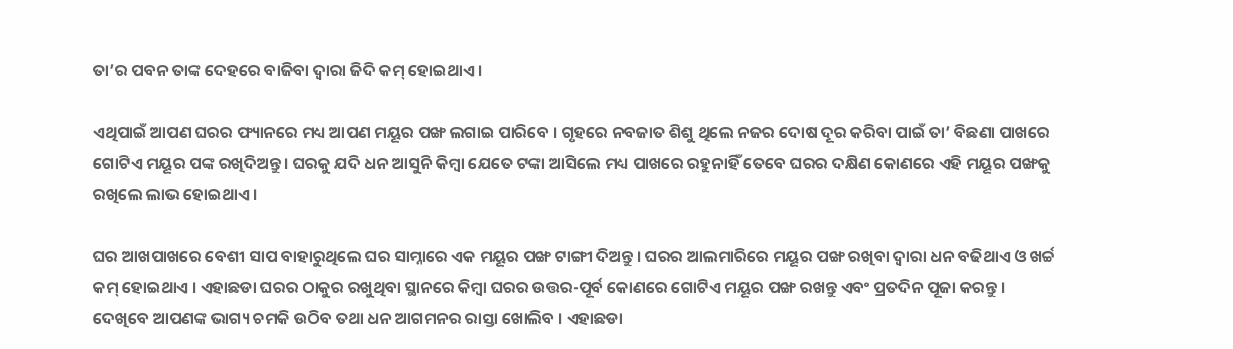ତା’ର ପବନ ତାଙ୍କ ଦେହରେ ବାଜିବା ଦ୍ଵାରା ଜିଦି କମ୍ ହୋଇଥାଏ ।

ଏଥିପାଇଁ ଆପଣ ଘରର ଫ୍ୟାନରେ ମଧ୍ୟ ଆପଣ ମୟୂର ପଙ୍ଖ ଲଗାଇ ପାରିବେ । ଗୃହରେ ନବଜାତ ଶିଶୁ ଥିଲେ ନଜର ଦୋଷ ଦୂର କରିବା ପାଇଁ ତା’ ବିଛଣା ପାଖରେ ଗୋଟିଏ ମୟୂର ପଙ୍କ ରଖିଦିଅନ୍ତୁ । ଘରକୁ ଯଦି ଧନ ଆସୁନି କିମ୍ବା ଯେତେ ଟଙ୍କା ଆସିଲେ ମଧ୍ୟ ପାଖରେ ରହୁନାହିଁ ତେବେ ଘରର ଦକ୍ଷିଣ କୋଣରେ ଏହି ମୟୂର ପଙ୍ଖକୁ ରଖିଲେ ଲାଭ ହୋଇଥାଏ ।

ଘର ଆଖପାଖରେ ବେଶୀ ସାପ ବାହାରୁଥିଲେ ଘର ସାମ୍ନାରେ ଏକ ମୟୂର ପଙ୍ଖ ଟାଙ୍ଗୀ ଦିଅନ୍ତୁ । ଘରର ଆଲମାରିରେ ମୟୂର ପଙ୍ଖ ରଖିବା ଦ୍ଵାରା ଧନ ବଢିଥାଏ ଓ ଖର୍ଚ୍ଚ କମ୍ ହୋଇଥାଏ । ଏହାଛଡା ଘରର ଠାକୁର ରଖୁଥିବା ସ୍ଥାନରେ କିମ୍ବା ଘରର ଉତ୍ତର-ପୂର୍ବ କୋଣରେ ଗୋଟିଏ ମୟୂର ପଙ୍ଖ ରଖନ୍ତୁ ଏବଂ ପ୍ରତଦିନ ପୂଜା କରନ୍ତୁ । ଦେଖିବେ ଆପଣଙ୍କ ଭାଗ୍ୟ ଚମକି ଉଠିବ ତଥା ଧନ ଆଗମନର ରାସ୍ତା ଖୋଲିବ । ଏହାଛଡା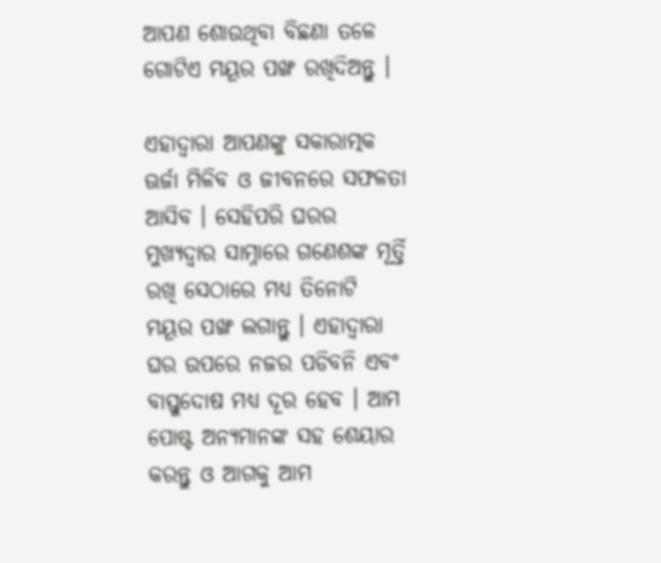ଆପଣ ଶୋଉଥିବା ବିଛଣା ତଳେ ଗୋଟିଏ ମୟୂର ପଙ୍ଖ ରଖିଦିଅନ୍ତୁ ।

ଏହାଦ୍ବାରା ଆପଣଙ୍କୁ ସକାରାତ୍ମକ ଊର୍ଜା ମିଳିବ ଓ ଜୀବନରେ ସଫଳତା ଆସିବ । ସେହିପରି ଘରର ମୁଖ୍ୟଦ୍ଵାର ସାମ୍ନାରେ ଗଣେଶଙ୍କ ମୂର୍ତ୍ତି ରଖି ସେଠାରେ ମଧ୍ୟ ତିନୋଟି ମୟୂର ପଙ୍ଖ ଲଗାନ୍ତୁ । ଏହାଦ୍ବାରା ଘର ଉପରେ ନଜର ପଡିବନି ଏବଂ ବାସ୍ତୁଦୋଷ ମଧ୍ୟ ଦୂର ହେବ । ଆମ ପୋଷ୍ଟ ଅନ୍ୟମାନଙ୍କ ସହ ଶେୟାର କରନ୍ତୁ ଓ ଆଗକୁ ଆମ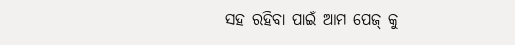ସହ ରହିବା ପାଇଁ ଆମ ପେଜ୍ କୁ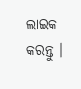ଲାଇକ କରନ୍ତୁ ।